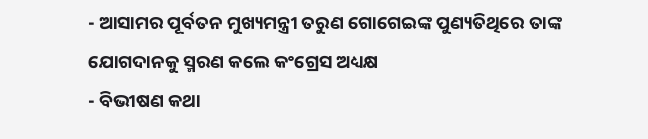- ଆସାମର ପୂର୍ବତନ ମୁଖ୍ୟମନ୍ତ୍ରୀ ତରୁଣ ଗୋଗେଇଙ୍କ ପୁଣ୍ୟତିଥିରେ ତାଙ୍କ ଯୋଗଦାନକୁ ସ୍ମରଣ କଲେ କଂଗ୍ରେସ ଅଧ୍ୟକ୍ଷ
- ବିଭୀଷଣ କଥା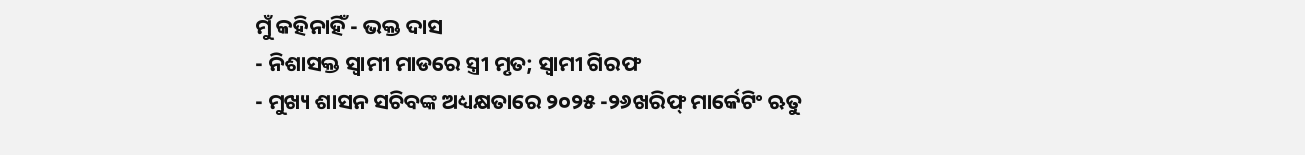ମୁଁ କହିନାହିଁ - ଭକ୍ତ ଦାସ
- ନିଶାସକ୍ତ ସ୍ୱାମୀ ମାଡରେ ସ୍ତ୍ରୀ ମୃତ; ସ୍ଵାମୀ ଗିରଫ
- ମୁଖ୍ୟ ଶାସନ ସଚିବଙ୍କ ଅଧ୍ୟକ୍ଷତାରେ ୨୦୨୫ -୨୬ଖରିଫ୍ ମାର୍କେଟିଂ ଋତୁ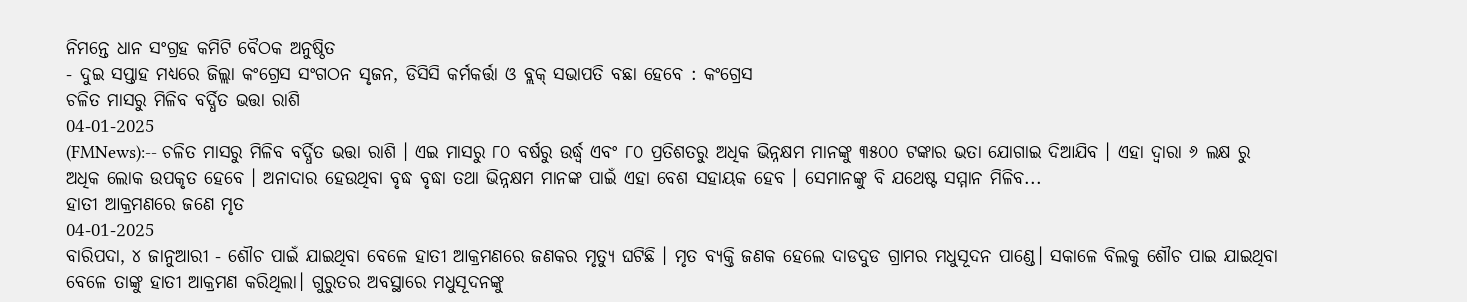ନିମନ୍ତେ ଧାନ ସଂଗ୍ରହ କମିଟି ବୈଠକ ଅନୁଷ୍ଠିତ
- ଦୁଇ ସପ୍ତାହ ମଧ୍ୟରେ ଜିଲ୍ଲା କଂଗ୍ରେସ ସଂଗଠନ ସୃଜନ, ଡିସିସି କର୍ମକର୍ତ୍ତା ଓ ବ୍ଲକ୍ ସଭାପତି ବଛା ହେବେ : କଂଗ୍ରେସ
ଚଳିତ ମାସରୁ ମିଳିବ ବର୍ଦ୍ଧିତ ଭତ୍ତା ରାଶି
04-01-2025
(FMNews):-- ଚଳିତ ମାସରୁ ମିଳିବ ବର୍ଦ୍ଧିତ ଭତ୍ତା ରାଶି । ଏଇ ମାସରୁ ୮୦ ବର୍ଷରୁ ଉର୍ଦ୍ଧ୍ବ ଏବଂ ୮୦ ପ୍ରତିଶତରୁ ଅଧିକ ଭିନ୍ନକ୍ଷମ ମାନଙ୍କୁ ୩୫୦୦ ଟଙ୍କାର ଭତା ଯୋଗାଇ ଦିଆଯିବ । ଏହା ଦ୍ୱାରା ୬ ଲକ୍ଷ ରୁ ଅଧିକ ଲୋକ ଉପକୃତ ହେବେ । ଅନାଦାର ହେଉଥିବା ବୃଦ୍ଧ ବୃଦ୍ଧା ତଥା ଭିନ୍ନକ୍ଷମ ମାନଙ୍କ ପାଇଁ ଏହା ବେଶ ସହାୟକ ହେବ । ସେମାନଙ୍କୁ ବି ଯଥେଷ୍ଟ ସମ୍ମାନ ମିଳିବ...
ହାତୀ ଆକ୍ରମଣରେ ଜଣେ ମୃତ
04-01-2025
ବାରିପଦା, ୪ ଜାନୁଆରୀ - ଶୌଚ ପାଇଁ ଯାଇଥିବା ବେଳେ ହାତୀ ଆକ୍ରମଣରେ ଜଣକର ମୃତ୍ୟୁ ଘଟିଛି । ମୃତ ବ୍ୟକ୍ତି ଜଣକ ହେଲେ ଦାଡଦୁଡ ଗ୍ରାମର ମଧୁସୂଦନ ପାଣ୍ଡେ। ସକାଳେ ବିଲକୁ ଶୌଚ ପାଇ ଯାଇଥିବା ବେଳେ ତାଙ୍କୁ ହାତୀ ଆକ୍ରମଣ କରିଥିଲା। ଗୁରୁତର ଅବସ୍ଥାରେ ମଧୁସୂଦନଙ୍କୁ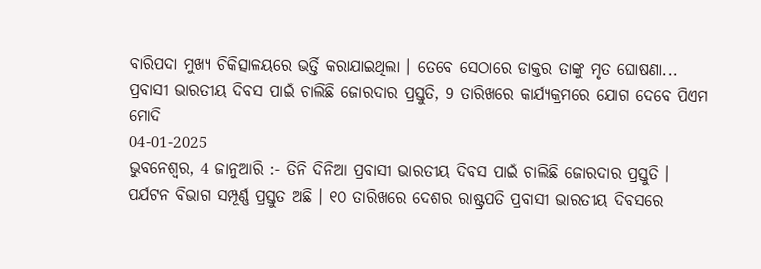ବାରିପଦା ମୁଖ୍ୟ ଚିକିତ୍ସାଳୟରେ ଭର୍ତ୍ତି କରାଯାଇଥିଲା । ତେବେ ସେଠାରେ ଡାକ୍ତର ତାଙ୍କୁ ମୃତ ଘୋଷଣା...
ପ୍ରବାସୀ ଭାରତୀୟ ଦିବସ ପାଇଁ ଚାଲିଛି ଜୋରଦାର ପ୍ରସ୍ତୁତି, 9 ତାରିଖରେ କାର୍ଯ୍ୟକ୍ରମରେ ଯୋଗ ଦେବେ ପିଏମ ମୋଦି
04-01-2025
ଭୁବନେଶ୍ୱର, 4 ଜାନୁଆରି :- ତିନି ଦିନିଆ ପ୍ରବାସୀ ଭାରତୀୟ ଦିବସ ପାଇଁ ଚାଲିଛି ଜୋରଦାର ପ୍ରସ୍ତୁତି । ପର୍ଯଟନ ବିଭାଗ ସମ୍ପୂର୍ଣ୍ଣ ପ୍ରସ୍ତୁତ ଅଛି । ୧୦ ତାରିଖରେ ଦେଶର ରାଷ୍ଟ୍ରପତି ପ୍ରବାସୀ ଭାରତୀୟ ଦିବସରେ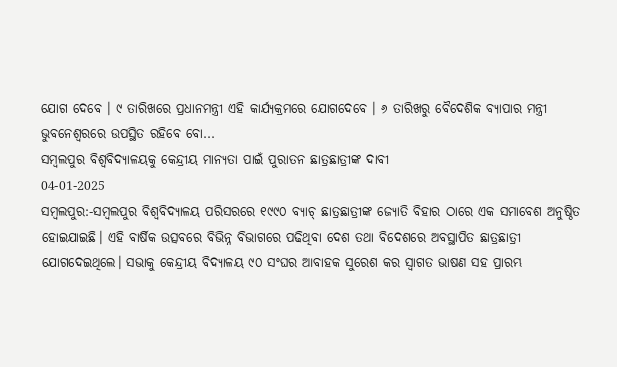ଯୋଗ ଦେବେ । ୯ ତାରିଖରେ ପ୍ରଧାନମନ୍ତ୍ରୀ ଏହି କାର୍ଯ୍ୟକ୍ରମରେ ଯୋଗଦେବେ । ୬ ତାରିଖରୁ ବୈଦେଶିକ ବ୍ୟାପାର ମନ୍ତ୍ରୀ ଭୁବନେଶ୍ଵରରେ ଉପସ୍ଥିତ ରହିବେ ବୋ...
ସମ୍ବଲପୁର ବିଶ୍ଵବିଦ୍ୟାଳୟକୁ କେନ୍ଦ୍ରୀୟ ମାନ୍ୟତା ପାଇଁ ପୁରାତନ ଛାତ୍ରଛାତ୍ରୀଙ୍କ ଦାବୀ
04-01-2025
ସମ୍ବଲପୁର:-ସମ୍ବଲପୁର ବିଶ୍ୱବିଦ୍ୟାଳୟ ପରିସରରେ ୧୯୯୦ ବ୍ୟାଚ୍ ଛାତ୍ରଛାତ୍ରୀଙ୍କ ଜ୍ୟୋତି ବିହାର ଠାରେ ଏକ ସମାବେଶ ଅନୁଷ୍ଠିତ ହୋଇଯାଇଛି। ଏହି ବାର୍ଷିକ ଉତ୍ସବରେ ବିଭିନ୍ନ ବିଭାଗରେ ପଢିଥିବା ଦେଶ ତଥା ବିଦେଶରେ ଅବସ୍ଥାପିତ ଛାତ୍ରଛାତ୍ରୀ ଯୋଗଦେଇଥିଲେ। ସଭାକୁ କେନ୍ଦ୍ରୀୟ ବିଦ୍ୟାଳୟ ୯୦ ସଂଘର ଆବାହକ ସୁରେଶ କର ସ୍ଵାଗତ ଭାଷଣ ସହ ପ୍ରାରମ୍ଭ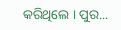କରିଥିଲେ । ପୁର...